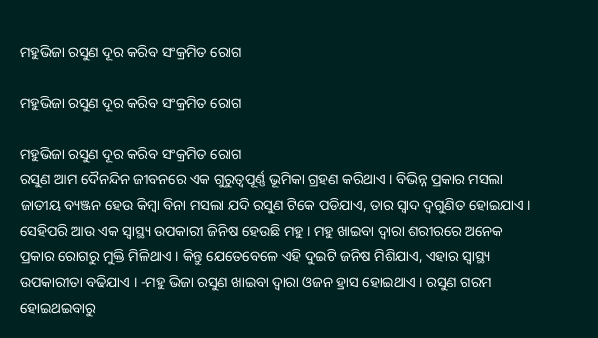ମହୁଭିଜା ରସୁଣ ଦୂର କରିବ ସଂକ୍ରମିତ ରୋଗ

ମହୁଭିଜା ରସୁଣ ଦୂର କରିବ ସଂକ୍ରମିତ ରୋଗ

ମହୁଭିଜା ରସୁଣ ଦୂର କରିବ ସଂକ୍ରମିତ ରୋଗ
ରସୁଣ ଆମ ଦୈନନ୍ଦିନ ଜୀବନରେ ଏକ ଗୁରୁତ୍ୱପୂର୍ଣ୍ଣ ଭୂମିକା ଗ୍ରହଣ କରିଥାଏ । ବିଭିନ୍ନ ପ୍ରକାର ମସଲା ଜାତୀୟ ବ୍ୟଞ୍ଜନ ହେଉ କିମ୍ବା ବିନା ମସଲା ଯଦି ରସୁଣ ଟିକେ ପଡିଯାଏ, ତାର ସ୍ୱାଦ ଦ୍ୱଗୁଣିତ ହୋଇଯାଏ । ସେହିପରି ଆଉ ଏକ ସ୍ୱାସ୍ଥ୍ୟ ଉପକାରୀ ଜିନିଷ ହେଉଛି ମହୁ । ମହୁ ଖାଇବା ଦ୍ୱାରା ଶରୀରରେ ଅନେକ ପ୍ରକାର ରୋଗରୁ ମୁକ୍ତି ମିଳିଥାଏ । କିନ୍ତୁ ଯେତେବେଳେ ଏହି ଦୁଇଟି ଜନିଷ ମିଶିଯାଏ, ଏହାର ସ୍ୱାସ୍ଥ୍ୟ ଉପକାରୀତା ବଢିଯାଏ । -ମହୁ ଭିଜା ରସୁଣ ଖାଇବା ଦ୍ୱାରା ଓଜନ ହ୍ରାସ ହୋଇଥାଏ । ରସୁଣ ଗରମ ହୋଇଥଇବାରୁ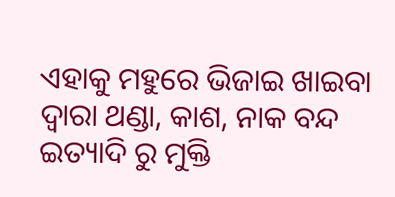ଏହାକୁ ମହୁରେ ଭିଜାଇ ଖାଇବା ଦ୍ୱାରା ଥଣ୍ଡା, କାଶ, ନାକ ବନ୍ଦ ଇତ୍ୟାଦି ରୁ ମୁକ୍ତି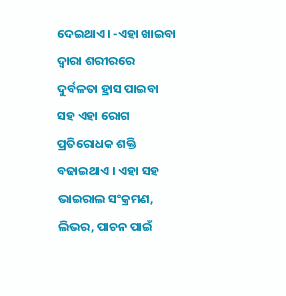ଦେଇଥାଏ । -ଏହା ଖାଇବା ଦ୍ୱାରା ଶରୀରରେ ଦୁର୍ବଳତା ହ୍ରାସ ପାଇବା ସହ ଏହା ରୋଗ ପ୍ରତିରୋଧକ ଶକ୍ତି ବଢାଇଥାଏ । ଏହା ସହ ଭାଇରାଲ ସଂକ୍ରମଣ, ଲିଭର, ପାଚନ ପାଇଁ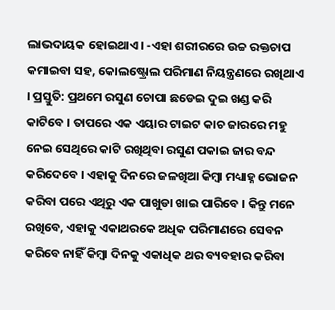ଲାଭଦାୟକ ହୋଇଥାଏ । -ଏହା ଶରୀରରେ ଉଚ୍ଚ ରକ୍ତଚାପ କମାଇବା ସହ, କୋଲଷ୍ଟ୍ରୋଲ ପରିମାଣ ନିୟନ୍ତ୍ରଣରେ ରଖିଥାଏ । ପ୍ରସ୍ତୁତି: ପ୍ରଥମେ ରସୁଣ ଚୋପା ଛଡେଇ ଦୁଇ ଖଣ୍ଡ କରି କାଟିବେ । ତାପରେ ଏକ ଏୟାର ଟାଇଟ କାଚ ଜାରରେ ମହୁ ନେଇ ସେଥିରେ କାଟି ରଖିଥିବା ରସୁଣ ପକାଇ ଜାର ବନ୍ଦ କରିଦେବେ । ଏହାକୁ ଦିନରେ ଜଳଖିଆ କିମ୍ବା ମଧ୍ୟାହ୍ନ ଭୋଜନ କରିବା ପରେ ଏଥିରୁ ଏକ ପାଖୁଡା ଖାଇ ପାରିବେ । କିନ୍ତୁ ମନେ ରଖିବେ, ଏହାକୁ ଏକାଥରକେ ଅଧିକ ପରିମାଣରେ ସେବନ କରିବେ ନାହିଁ କିମ୍ବା ଦିନକୁ ଏକାଧିକ ଥର ବ୍ୟବହାର କରିବା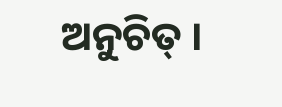ଅନୁଚିତ୍ ।